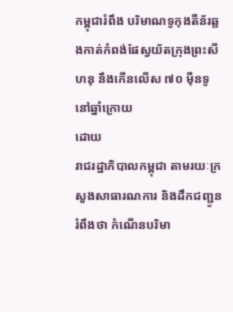កម្ពុជារំពឹង បរិមាណទូកុងតឺន័រឆ្លងកាត់កំពង់ផែស្វយ័តក្រុងព្រះសីហនុ នឹងកើនលើស ៧០ ម៉ឺនទូ នៅឆ្នាំក្រោយ
ដោយ
រាជរដ្ឋាភិបាលកម្ពុជា តាមរយៈក្រសួងសាធារណការ និងដឹកជញ្ជូន រំពឹងថា កំណើនបរិមា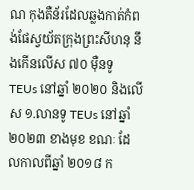ណ កុងតឺន័រដែលឆ្លងកាត់កំពង់ផែស្វយ័តក្រុងព្រះសីហនុ នឹងកើនលើស ៧០ ម៉ឺនទូ TEUs នៅឆ្នាំ ២០២០ និងលើស ១.លានទូ TEUs នៅឆ្នាំ ២០២៣ ខាងមុខ ខណៈ ដែលកាលពីឆ្នាំ ២០១៨ ក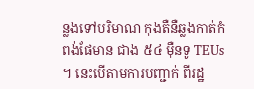ន្លងទៅបរិមាណ កុងតឺនឺឆ្លងកាត់កំពង់ផែមាន ជាង ៥៤ ម៉ឺនទូ TEUs ។ នេះបើតាមការបញ្ជាក់ ពីរដ្ឋ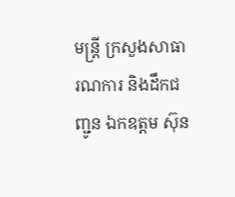មន្ត្រី ក្រសួងសាធារណការ និងដឹកជញ្ជូន ឯកឧត្តម ស៊ុន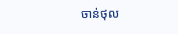ចាន់ថុល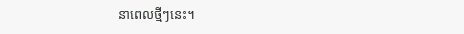នាពេលថ្មីៗនេះ។